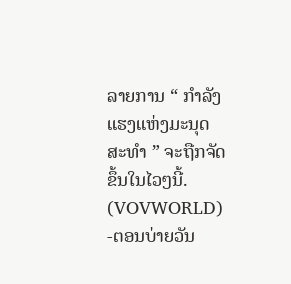ລາຍການ “ ກຳລັງແຮງແຫ່ງມະນຸດສະທຳ ” ຈະຖືກຈັດຂຶ້ນໃນໄວໆນີ້.
(VOVWORLD) -ຕອນບ່າຍວັນ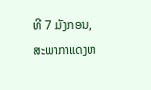ທີ 7 ມັງກອນ, ສະພາກາແດງຫ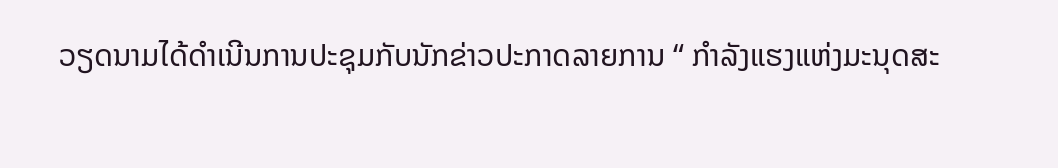ວຽດນາມໄດ້ດຳເນີນການປະຊຸມກັບນັກຂ່າວປະກາດລາຍການ “ ກຳລັງແຮງແຫ່ງມະນຸດສະ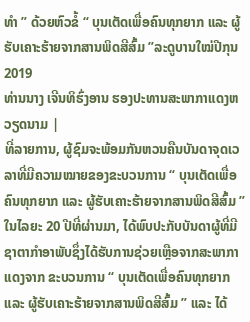ທຳ ” ດ້ວຍຫົວຂໍ້ “ ບຸນເຕັດເພື່ອຄົນທຸກຍາກ ແລະ ຜູ້ຮັບເຄາະຮ້າຍຈາກສານພິດສີສົ້ມ ”ລະດູບານໃໝ່ປີກຸນ 2019
ທ່ານນາງ ເຈີນທິຮົ່ງອານ ຮອງປະທານສະພາກາແດງຫວຽດນາມ |
ທີ່ລາຍການ, ຜູ້ຊົມຈະພ້ອມກັນຫວນຄືນບັນດາຈຸດເວລາທີ່ມີຄວາມໝາຍຂອງຂະບວນການ “ ບຸນເຕັດເພື່ອຄົນທຸກຍາກ ແລະ ຜູ້ຮັບເຄາະຮ້າຍຈາກສານພິດສີສົ້ມ ”ໃນໄລຍະ 20 ປີທີ່ຜ່ານມາ, ໄດ້ພົບປະກັບບັນດາຜູ້ທີ່ມີຊາຕາກຳອາພັບຊຶ່ງໄດ້ຮັບການຊ່ວຍເຫຼືອຈາກສະພາກາແດງຈາກ ຂະບວນການ “ ບຸນເຕັດເພື່ອຄົນທຸກຍາກ ແລະ ຜູ້ຮັບເຄາະຮ້າຍຈາກສານພິດສີສົ້ມ ” ແລະ ໄດ້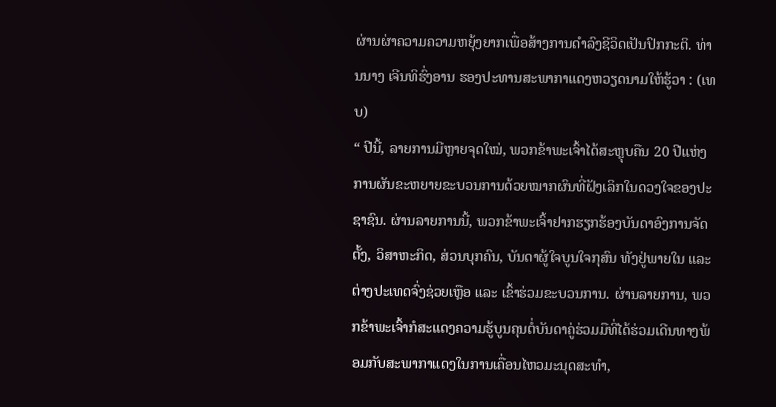ຜ່ານຜ່າຄວາມຄວາມຫຍຸ້ງຍາກເພື່ອສ້າງການດຳລົງຊີວິດເປັນປົກກະຕິ. ທ່ານນາງ ເຈີນທິຮົ່ງອານ ຮອງປະທານສະພາກາແດງຫວຽດນາມໃຫ້ຮູ້ວາ : (ເທບ)
“ ປີນີ້, ລາຍການມີຫຼາຍຈຸດໃໝ່, ພວກຂ້າພະເຈົ້າໄດ້ສະຫຼຸບຄືນ 20 ປີແຫ່ງການຜັນຂະຫຍາຍຂະບວນການດ້ວຍໝາກຜົນທີ່ຝັງເລິກໃນດວງໃຈຂອງປະຊາຊົນ. ຜ່ານລາຍການນີ້, ພວກຂ້າພະເຈົ້າຢາກຮຽກຮ້ອງບັນດາອົງການຈັດຕັ້ງ, ວິສາຫະກິດ, ສ່ວນບຸກຄົນ, ບັນດາຜູ້ໃຈບູນໃຈກຸສົນ ທັງຢູ່ພາຍໃນ ແລະ ຕ່າງປະເທດຈົ່ງຊ່ວຍເຫຼືອ ແລະ ເຂົ້າຮ່ວມຂະບວນການ. ຜ່ານລາຍການ, ພວກຂ້າພະເຈົ້າກໍສະແດງຄວາມຮູ້ບູນຄຸນຕໍ່ບັນດາຄູ່ຮ່ວມມືທີ່ໄດ້ຮ່ວມເດີນທາງພ້ອມກັບສະພາກາແດງໃນການເຄື່ອນໄຫວມະນຸດສະທຳ,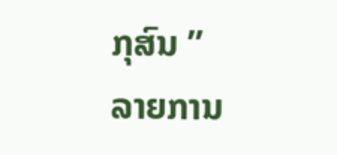ກຸສົນ ”
ລາຍການ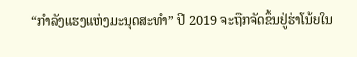“ກຳລັງແຮງແຫ່ງມະນຸດສະທຳ” ປີ 2019 ຈະຖືກຈັດຂຶ້ນຢູ່ຮ່າໂນ້ຍໃນ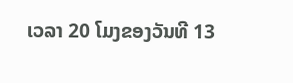ເວລາ 20 ໂມງຂອງວັນທີ 13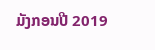ມັງກອນປີ 2019